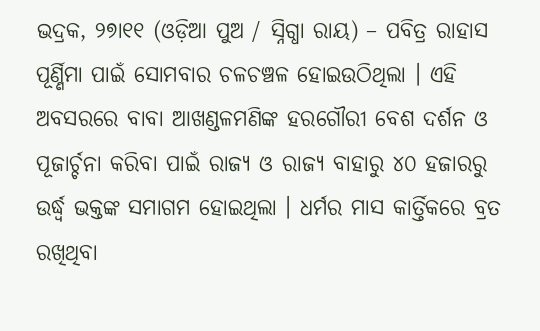ଭଦ୍ରକ, ୨୭ା୧୧ (ଓଡ଼ିଆ ପୁଅ / ସ୍ନିଗ୍ଧା ରାୟ) – ପବିତ୍ର ରାହାସ ପୂର୍ଣ୍ଣିମା ପାଇଁ ସୋମବାର ଚଳଚଞ୍ଚଳ ହୋଇଉଠିଥିଲା । ଏହି ଅବସରରେ ବାବା ଆଖଣ୍ଡଳମଣିଙ୍କ ହରଗୌରୀ ବେଶ ଦର୍ଶନ ଓ ପୂଜାର୍ଚ୍ଚନା କରିବା ପାଇଁ ରାଜ୍ୟ ଓ ରାଜ୍ୟ ବାହାରୁ ୪୦ ହଜାରରୁ ଉର୍ଦ୍ଧ୍ୱ ଭକ୍ତଙ୍କ ସମାଗମ ହୋଇଥିଲା । ଧର୍ମର ମାସ କାର୍ତ୍ତିକରେ ବ୍ରତ ରଖିଥିବା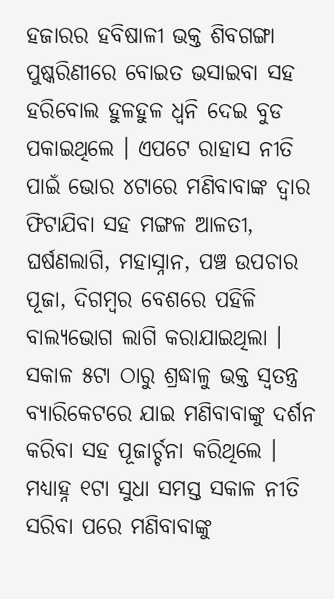ହଜାରର ହବିଷାଳୀ ଭକ୍ତ ଶିବଗଙ୍ଗା ପୁଷ୍କରିଣୀରେ ବୋଇତ ଭସାଇବା ସହ ହରିବୋଲ ହୁଳହୁଳ ଧ୍ୱନି ଦେଇ ବୁଡ ପକାଇଥିଲେ । ଏପଟେ ରାହାସ ନୀତି ପାଇଁ ଭୋର ୪ଟାରେ ମଣିବାବାଙ୍କ ଦ୍ୱାର ଫିଟାଯିବା ସହ ମଙ୍ଗଳ ଆଳତୀ, ଘର୍ଷଣଲାଗି, ମହାସ୍ନାନ, ପଞ୍ଚ ଉପଚାର ପୂଜା, ଦିଗମ୍ବର ବେଶରେ ପହିଳି ବାଲ୍ୟଭୋଗ ଲାଗି କରାଯାଇଥିଲା । ସକାଳ ୫ଟା ଠାରୁ ଶ୍ରଦ୍ଧାଳୁ ଭକ୍ତ ସ୍ୱତନ୍ତ୍ର ବ୍ୟାରିକେଟରେ ଯାଇ ମଣିବାବାଙ୍କୁ ଦର୍ଶନ କରିବା ସହ ପୂଜାର୍ଚ୍ଚନା କରିଥିଲେ । ମଧ୍ୟାହ୍ନ ୧ଟା ସୁଧା ସମସ୍ତ ସକାଳ ନୀତି ସରିବା ପରେ ମଣିବାବାଙ୍କୁ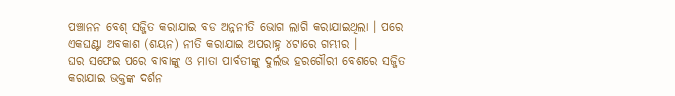ପଞ୍ଚାନନ ବେଶ୍ ସଜ୍ଜିତ କରାଯାଇ ବଡ ଅନ୍ନନୀତି ଭୋଗ ଲାଗି କରାଯାଇଥିଲା । ପରେ ଏକଘଣ୍ଟା ଅବକାଶ (ଶୟନ) ନୀତି କରାଯାଇ ଅପରାହ୍ନ ୪ଟାରେ ଗମ୍ଭୀର ।
ଘର ସଫେଇ ପରେ ବାବାଙ୍କୁ ଓ ମାତା ପାର୍ବତୀଙ୍କୁ ଦୁର୍ଲଭ ହରଗୌରୀ ବେଶରେ ସଜ୍ଜିତ କରାଯାଇ ଭକ୍ତଙ୍କ ଦର୍ଶନ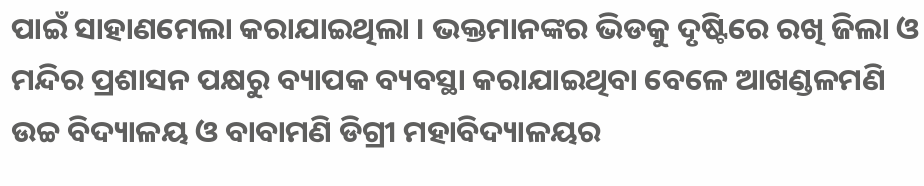ପାଇଁ ସାହାଣମେଲା କରାଯାଇଥିଲା । ଭକ୍ତମାନଙ୍କର ଭିଡକୁ ଦୃଷ୍ଟିରେ ରଖି ଜିଲା ଓ ମନ୍ଦିର ପ୍ରଶାସନ ପକ୍ଷରୁ ବ୍ୟାପକ ବ୍ୟବସ୍ଥା କରାଯାଇଥିବା ବେଳେ ଆଖଣ୍ଡଳମଣି ଉଚ୍ଚ ବିଦ୍ୟାଳୟ ଓ ବାବାମଣି ଡିଗ୍ରୀ ମହାବିଦ୍ୟାଳୟର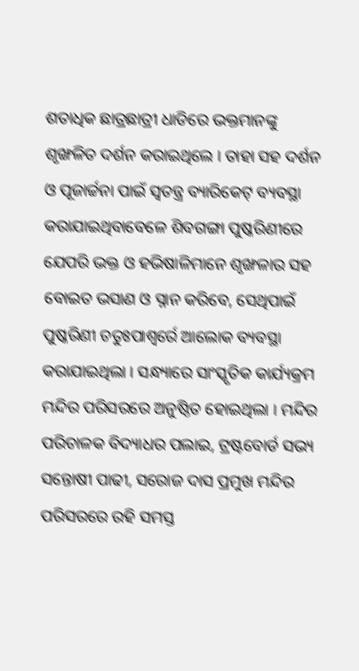ଶତାଧିକ ଛାତ୍ରଛାତ୍ରୀ ଧାଡିରେ ଭକ୍ତମାନଙ୍କୁ ଶୃଙ୍ଖଳିତ ଦର୍ଶନ କରାଇଥିଲେ । ତାହା ସହ ଦର୍ଶନ ଓ ପୂଜାର୍ଚ୍ଚନା ପାଇଁ ସ୍ୱତନ୍ତ୍ର ବ୍ୟାରିକେଟ୍ ବ୍ୟବସ୍ଥା କରାଯାଇଥିବାବେଳେ ଶିବଗଙ୍ଗା ପୁଷ୍କରିଣୀରେ ଯେପରି ଭକ୍ତ ଓ ହଭିଷାଳିମାନେ ଶୃଙ୍ଖଳାର ସହ ବୋଇତ ଭସାଣ ଓ ସ୍ନାନ କରିବେ, ସେଥିପାଇଁ ପୁଷ୍କରିଣୀ ଚତୁଃପାଶ୍ୱର୍ରେ ଆଲୋକ ବ୍ୟବସ୍ଥା କରାଯାଇଥିଲା । ସନ୍ଧ୍ୟାରେ ସାଂସ୍କୃତିକ କାର୍ଯ୍ୟକ୍ରମ ମନ୍ଦିର ପରିସରରେ ଅନୁଷ୍ଠିତ ହୋଇଥିଲା । ମନ୍ଦିର ପରିଚାଳକ ବିଦ୍ୟାଧର ପଲାଇ, ଟ୍ରଷ୍ଟବୋର୍ଡ ସଭ୍ୟ ସନ୍ତୋଷୀ ପାଢୀ, ସରୋଜ ଦାସ ପ୍ରମୁଖ ମନ୍ଦିର ପରିସରରେ ରହି ସମସ୍ତ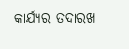କାର୍ଯ୍ୟର ତଦାରଖ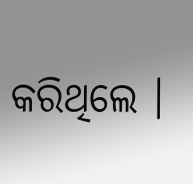କରିଥିଲେ ।